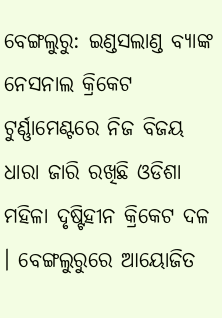ବେଙ୍ଗଲୁରୁ: ଇଣ୍ଡସଲାଣ୍ଡ ବ୍ୟାଙ୍କ ନେସନାଲ କ୍ରିକେଟ ଟୁର୍ଣ୍ଣାମେଣ୍ଟରେ ନିଜ ବିଜୟ ଧାରା ଜାରି ରଖିଛି ଓଡିଶା ମହିଳା ଦୃଷ୍ଟିହୀନ କ୍ରିକେଟ ଦଳ । ବେଙ୍ଗଲୁରୁରେ ଆୟୋଜିତ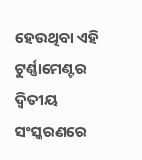ହେଉଥିବା ଏହି ଟୁର୍ଣ୍ଣାମେଣ୍ଟର ଦ୍ୱିତୀୟ ସଂସ୍କରଣରେ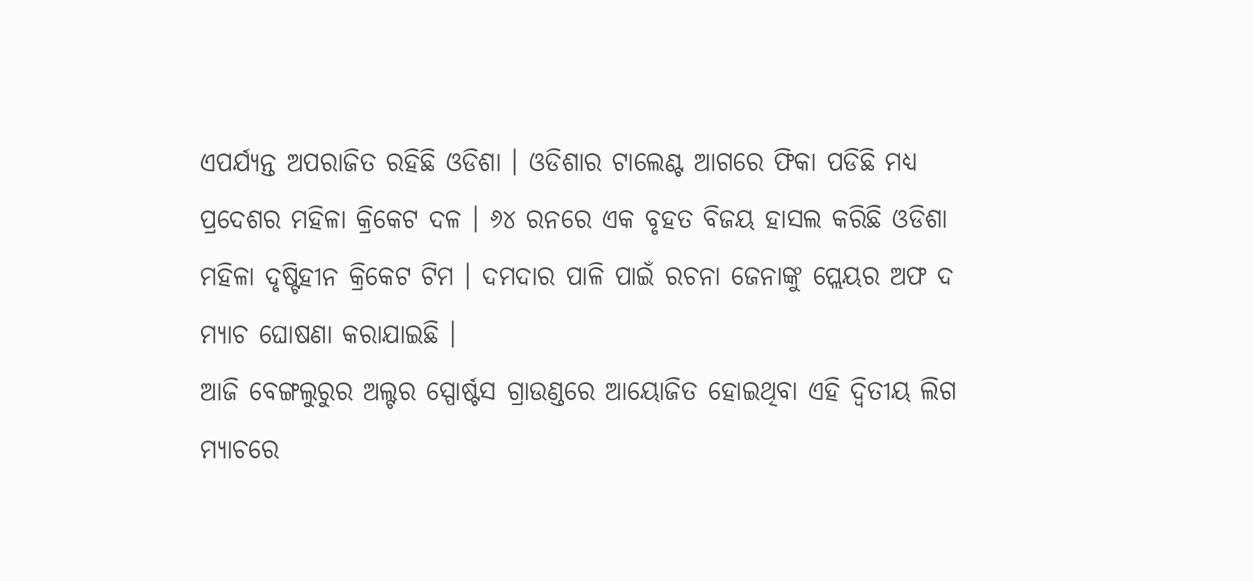ଏପର୍ଯ୍ୟନ୍ତ ଅପରାଜିତ ରହିଛି ଓଡିଶା । ଓଡିଶାର ଟାଲେଣ୍ଟ ଆଗରେ ଫିକା ପଡିଛି ମଧ୍ୟ ପ୍ରଦେଶର ମହିଳା କ୍ରିକେଟ ଦଳ । ୬୪ ରନରେ ଏକ ବୃହତ ବିଜୟ ହାସଲ କରିଛି ଓଡିଶା ମହିଳା ଦୃଷ୍ଟିହୀନ କ୍ରିକେଟ ଟିମ । ଦମଦାର ପାଳି ପାଇଁ ରଚନା ଜେନାଙ୍କୁ ପ୍ଲେୟର ଅଫ ଦ ମ୍ୟାଚ ଘୋଷଣା କରାଯାଇଛି ।
ଆଜି ବେଙ୍ଗଲୁରୁର ଅଲ୍ଟର ସ୍ପୋର୍ଷ୍ଟସ ଗ୍ରାଉଣ୍ଡରେ ଆୟୋଜିତ ହୋଇଥିବା ଏହି ଦ୍ୱିତୀୟ ଲିଗ ମ୍ୟାଚରେ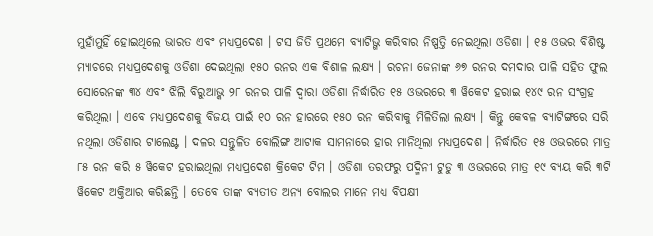ମୁହାଁମୁହିଁ ହୋଇଥିଲେ ଭାରତ ଏବଂ ମଧ୍ୟପ୍ରଦେଶ । ଟସ ଜିତି ପ୍ରଥମେ ବ୍ୟାଟିଭ୍ଗ କରିବାର ନିଷ୍ପତ୍ତି ନେଇଥିଲା ଓଡିଶା । ୧୫ ଓଭର ବିଶିଷ୍ଟ ମ୍ୟାଚରେ ମଧ୍ୟପ୍ରଦେଶକୁ ଓଡିଶା ଦେଇଥିଲା ୧୫୦ ରନର ଏକ ବିଶାଳ ଲକ୍ଷ୍ୟ । ରଚନା ଜେନାଙ୍କ ୬୭ ରନର ଦମଦାର ପାଳି ସହିତ ଫୁଲ ସୋରେନଙ୍କ ୩୪ ଏବଂ ଝିଲି ବିରୁଆଭ୍କ ୨୮ ରନର ପାଳି ଦ୍ୱାରା ଓଡିଶା ନିର୍ଦ୍ଧାରିତ ୧୫ ଓଭରରେ ୩ ୱିକେଟ ହରାଇ ୧୪୯ ରନ ସଂଗ୍ରହ କରିଥିଲା । ଏବେ ମଧ୍ୟପ୍ରଦେଶକୁ ବିଜୟ ପାଇଁ ୧୦ ରନ ହାରରେ ୧୫୦ ରନ କରିବାକୁ ମିଳିତିଲା ଲକ୍ଷ୍ୟ । କିନ୍ତୁ କେବଳ ବ୍ୟାଟିଙ୍ଗରେ ସରି ନଥିଲା ଓଡିଶାର ଟାଲେଣ୍ଟ । ଦଳର ସନ୍ତୁଳିତ ବୋଲିଙ୍ଗ ଆଟାକ ସାମନାରେ ହାର ମାନିଥିଲା ମଧ୍ୟପ୍ରଦେଶ । ନିର୍ଦ୍ଧାରିତ ୧୫ ଓଭରରେ ମାତ୍ର ୮୫ ରନ କରି ୫ ୱିକେଟ ହରାଇଥିଲା ମଧ୍ୟପ୍ରଦେଶ କ୍ରିକେଟ ଟିମ । ଓଡିଶା ତରଫରୁ ପଦ୍ମିନୀ ଟୁଡୁ ୩ ଓଭରରେ ମାତ୍ର ୧୯ ବ୍ୟୟ କରି ୩ଟି ୱିକେଟ ଅକ୍ତିଆର କରିଛନ୍ତି । ତେବେ ତାଙ୍କ ବ୍ୟତୀତ ଅନ୍ୟ ବୋଲର ମାନେ ମଧ୍ୟ ବିପକ୍ଷୀ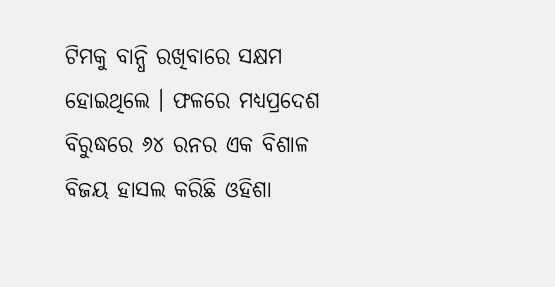ଟିମକୁ ବାନ୍ଧି ରଖିବାରେ ସକ୍ଷମ ହୋଇଥିଲେ । ଫଳରେ ମଧ୍ୟପ୍ରଦେଶ ବିରୁଦ୍ଧରେ ୬୪ ରନର ଏକ ବିଶାଳ ବିଜୟ ହାସଲ କରିଛି ଓହିଶା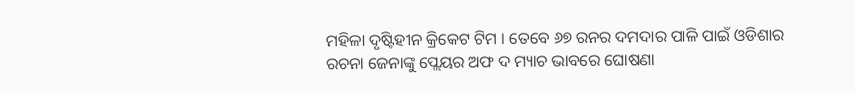ମହିଳା ଦୃଷ୍ଟିହୀନ କ୍ରିକେଟ ଟିମ । ତେବେ ୬୭ ରନର ଦମଦାର ପାଳି ପାଇଁ ଓଡିଶାର ରଚନା ଜେନାଙ୍କୁ ପ୍ଲେୟର ଅଫ ଦ ମ୍ୟାଚ ଭାବରେ ଘୋଷଣା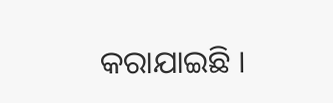କରାଯାଇଛି ।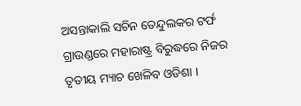ଅସନ୍ତାକାଲି ସଚିନ ତେନ୍ଦୁଲକର ଟର୍ଫ ଗ୍ରାଉଣ୍ଡରେ ମହାରାଷ୍ଟ୍ର ବିରୁଦ୍ଧରେ ନିଜର ତୃତୀୟ ମ୍ୟାଚ ଖେଳିବ ଓଡିଶା ।